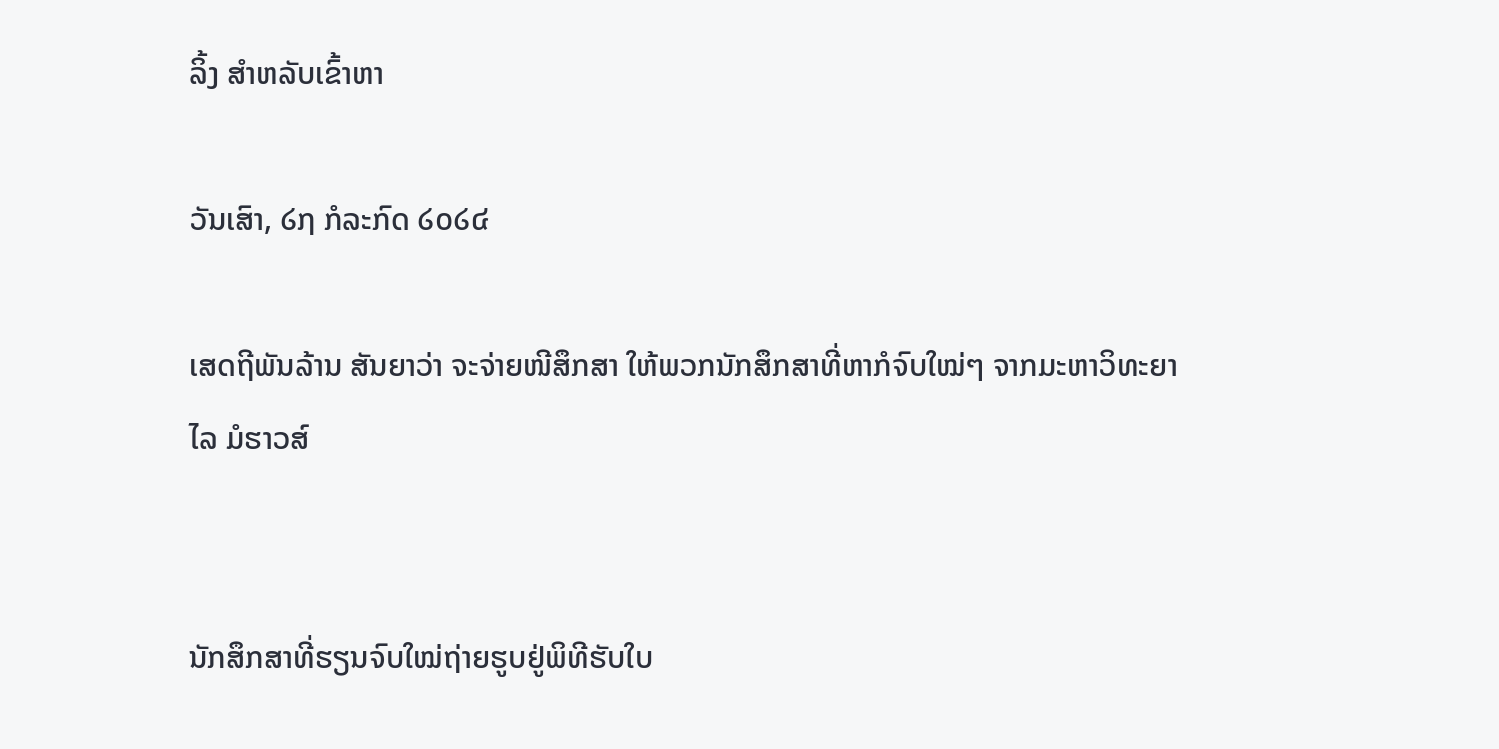ລິ້ງ ສຳຫລັບເຂົ້າຫາ

ວັນເສົາ, ໒໗ ກໍລະກົດ ໒໐໒໔

ເສດຖີພັນລ້ານ ສັນຍາວ່າ ຈະຈ່າຍໜີສຶກສາ ໃຫ້ພວກນັກສຶກສາທີ່ຫາກໍຈົບໃໝ່ໆ ຈາກມະຫາວິທະຍາໄລ ມໍຮາວສ໌


ນັກສຶກສາທີ່ຮຽນຈົບໃໝ່ຖ່າຍຮູບຢູ່ພິທີຮັບໃບ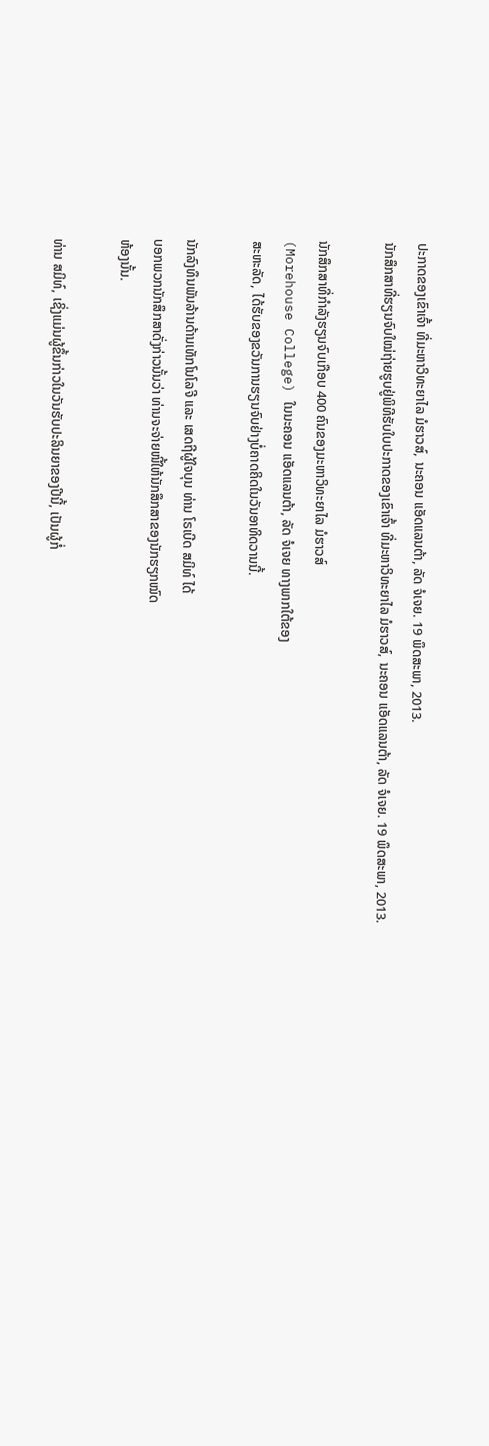ປະກາດຂອງເຂົາເຈົ້າ ທີ່ມະຫາວິທະຍາໄລ ມໍຮາວສ໌, ນະຄອນ ແອັດແລນຕ້າ, ລັດ ຈໍເຈຍ. 19 ພຶດສະພາ, 2013.
ນັກສຶກສາທີ່ຮຽນຈົບໃໝ່ຖ່າຍຮູບຢູ່ພິທີຮັບໃບປະກາດຂອງເຂົາເຈົ້າ ທີ່ມະຫາວິທະຍາໄລ ມໍຮາວສ໌, ນະຄອນ ແອັດແລນຕ້າ, ລັດ ຈໍເຈຍ. 19 ພຶດສະພາ, 2013.

ນັກສຶກສາທີ່ກຳລັງຮຽນຈົບເກືອບ 400 ຄົນຂອງມະຫາວິທະຍາໄລ ມໍຮາວສ໌
(Morehouse College) ໃນນະຄອນ ແອັດແລນຕ້າ, ລັດ ຈໍເຈຍ ທາງພາກໃຕ້ຂອງ
ສະຫະລັດ, ໄດ້ຮັບຂອງຂວັນການຮຽນຈົບຢ່າງບໍ່ຄາດຄິດໃນວັນອາທິດວານນີ້.

ນັກລົງທຶນພັນລ້ານດ້ານເທັກໂນໂລຈີ ແລະ ເສດຖີຜູ້ໃຈບຸນ ທ່ານ ໂຣເບີດ ສມິທ໌ ໄດ້
ບອກພວກນັກສຶກສາດັ່ງກ່າວນັ້ນວ່າ ທ່ານຈະຈ່າຍໜີ້ໃຫ້ນັກສຶກສາຂອງນັກຮຽກໝົດ
ຫ້ອງນັ້ນ.

ທ່ານ ສມິທ໌, ເຊິ່ງແມ່ນຜູ້ຂຶ້ນກ່າວໃນວັນຮັບປະລິນຍາຂອງປີນີ້, ເປັນຜູ້ກໍ່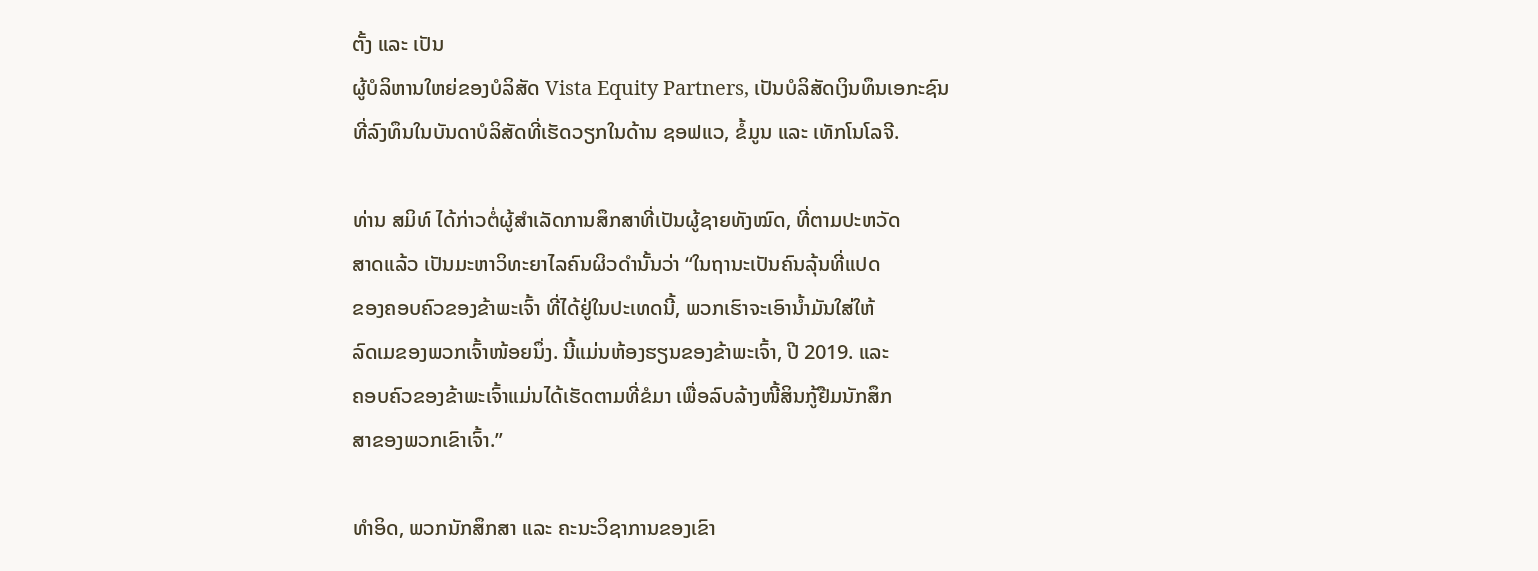ຕັ້ງ ແລະ ເປັນ
ຜູ້ບໍລິຫານໃຫຍ່ຂອງບໍລິສັດ Vista Equity Partners, ເປັນບໍລິສັດເງິນທຶນເອກະຊົນ
ທີ່ລົງທຶນໃນບັນດາບໍລິສັດທີ່ເຮັດວຽກໃນດ້ານ ຊອຟແວ, ຂໍ້ມູນ ແລະ ເທັກໂນໂລຈີ.

ທ່ານ ສມິທ໌ ໄດ້ກ່າວຕໍ່ຜູ້ສຳເລັດການສຶກສາທີ່ເປັນຜູ້ຊາຍທັງໝົດ, ທີ່ຕາມປະຫວັດ
ສາດແລ້ວ ເປັນມະຫາວິທະຍາໄລຄົນຜິວດຳນັ້ນວ່າ “ໃນຖານະເປັນຄົນລຸ້ນທີ່ແປດ
ຂອງຄອບຄົວຂອງຂ້າພະເຈົ້າ ທີ່ໄດ້ຢູ່ໃນປະເທດນີ້, ພວກເຮົາຈະເອົານໍ້າມັນໃສ່ໃຫ້
ລົດເມຂອງພວກເຈົ້າໜ້ອຍນຶ່ງ. ນີ້ແມ່ນຫ້ອງຮຽນຂອງຂ້າພະເຈົ້າ, ປີ 2019. ແລະ
ຄອບຄົວຂອງຂ້າພະເຈົ້າແມ່ນໄດ້ເຮັດຕາມທີ່ຂໍມາ ເພື່ອລົບລ້າງໜີ້ສິນກູ້ຢືມນັກສຶກ
ສາຂອງພວກເຂົາເຈົ້າ.”

ທຳອິດ, ພວກນັກສຶກສາ ແລະ ຄະນະວິຊາການຂອງເຂົາ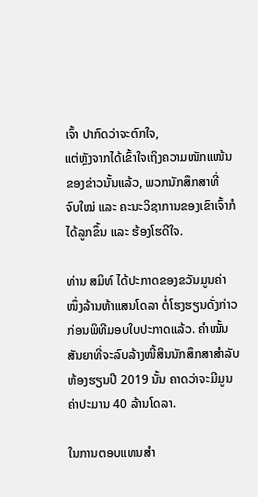ເຈົ້າ ປາກົດວ່າຈະຕົກໃຈ,
ແຕ່ຫຼັງຈາກໄດ້ເຂົ້າໃຈເຖິງຄວາມໜັກແໜ້ນຂອງຂ່າວນັ້ນແລ້ວ, ພວກນັກສຶກສາທີ່
ຈົບໃໝ່ ແລະ ຄະນະວິຊາການຂອງເຂົາເຈົ້າກໍໄດ້ລູກຂຶ້ນ ແລະ ຮ້ອງໂຮດີໃຈ.

ທ່ານ ສມິທ໌ ໄດ້ປະກາດຂອງຂວັນມູນຄ່າ ໜຶ່ງລ້ານຫ້າແສນໂດລາ ຕໍ່ໂຮງຮຽນດັ່ງກ່າວ
ກ່ອນພິທີມອບໃບປະກາດແລ້ວ. ຄຳໝັ້ນສັນຍາທີ່ຈະລົບລ້າງໜີ້ສິນນັກສຶກສາສຳລັບ
ຫ້ອງຮຽນປີ 2019 ນັ້ນ ຄາດວ່າຈະມີມູນຄ່າປະມານ 40 ລ້ານໂດລາ.

ໃນການຕອບແທນສຳ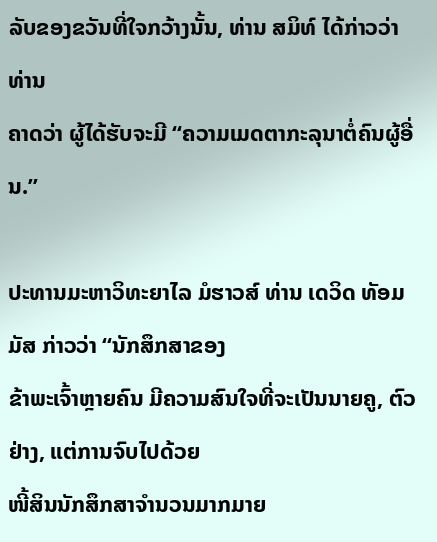ລັບຂອງຂວັນທີ່ໃຈກວ້າງນັ້ນ, ທ່ານ ສມິທ໌ ໄດ້ກ່າວວ່າ ທ່ານ
ຄາດວ່າ ຜູ້ໄດ້ຮັບຈະມີ “ຄວາມເມດຕາກະລຸນາຕໍ່ຄົນຜູ້ອື່ນ.”

ປະທານມະຫາວິທະຍາໄລ ມໍຮາວສ໌ ທ່ານ ເດວິດ ທັອມມັສ ກ່າວວ່າ “ນັກສຶກສາຂອງ
ຂ້າພະເຈົ້າຫຼາຍຄົນ ມີຄວາມສົນໃຈທີ່ຈະເປັນນາຍຄູ, ຕົວຢ່າງ, ແຕ່ການຈົບໄປດ້ວຍ
ໜີ້ສິນນັກສຶກສາຈຳນວນມາກມາຍ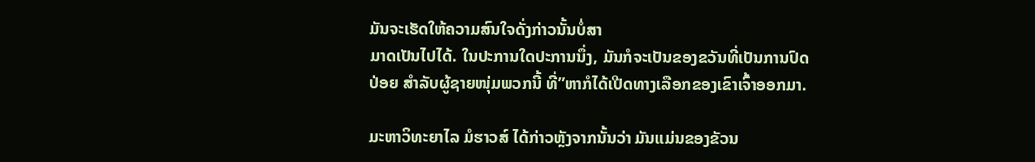ມັນຈະເຮັດໃຫ້ຄວາມສົນໃຈດັ່ງກ່າວນັ້ນບໍ່ສາ
ມາດເປັນໄປໄດ້. ໃນປະການໃດປະການນຶ່ງ, ມັນກໍຈະເປັນຂອງຂວັນທີ່ເປັນການປົດ
ປ່ອຍ ສຳລັບຜູ້ຊາຍໜຸ່ມພວກນີ້ ທີ່”ຫາກໍໄດ້ເປີດທາງເລືອກຂອງເຂົາເຈົ້າອອກມາ.

ມະຫາວິທະຍາໄລ ມໍຮາວສ໌ ໄດ້ກ່າວຫຼັງຈາກນັ້ນວ່າ ມັນແມ່ນຂອງຂັວນ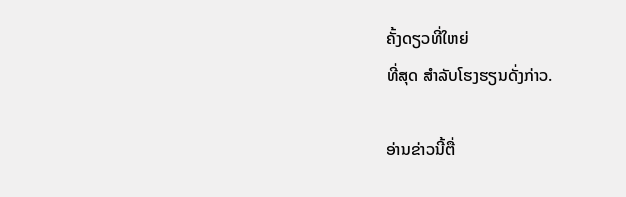ຄັ້ງດຽວທີ່ໃຫຍ່
ທີ່ສຸດ ສຳລັບໂຮງຮຽນດັ່ງກ່າວ.

ອ່ານຂ່າວນີ້ຕື່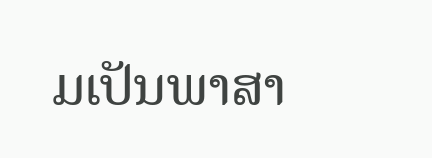ມເປັນພາສາ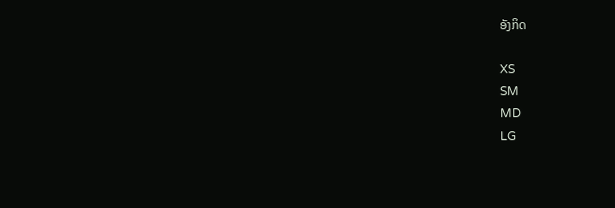ອັງກິດ

XS
SM
MD
LG